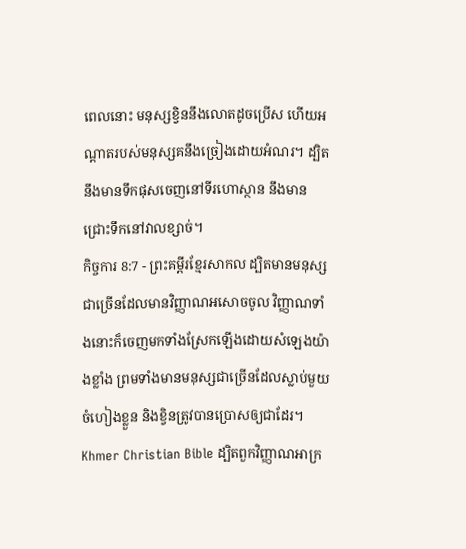ពេលនោះ មនុស្សខ្វិននឹងលោតដូចប្រើស ហើយអណ្ដាតរបស់មនុស្សគនឹងច្រៀងដោយអំណរ។ ដ្បិតនឹងមានទឹកផុសចេញនៅទីរហោស្ថាន នឹងមានជ្រោះទឹកនៅវាលខ្សាច់។
កិច្ចការ 8:7 - ព្រះគម្ពីរខ្មែរសាកល ដ្បិតមានមនុស្សជាច្រើនដែលមានវិញ្ញាណអសោចចូល វិញ្ញាណទាំងនោះក៏ចេញមកទាំងស្រែកឡើងដោយសំឡេងយ៉ាងខ្លាំង ព្រមទាំងមានមនុស្សជាច្រើនដែលស្លាប់មួយចំហៀងខ្លួន និងខ្វិនត្រូវបានប្រោសឲ្យជាដែរ។ Khmer Christian Bible ដ្បិតពួកវិញ្ញាណអាក្រ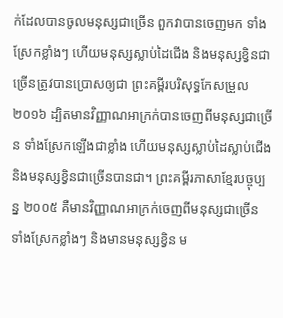ក់ដែលបានចូលមនុស្សជាច្រើន ពួកវាបានចេញមក ទាំងស្រែកខ្លាំងៗ ហើយមនុស្សស្លាប់ដៃជើង និងមនុស្សខ្វិនជាច្រើនត្រូវបានប្រោសឲ្យជា ព្រះគម្ពីរបរិសុទ្ធកែសម្រួល ២០១៦ ដ្បិតមានវិញ្ញាណអាក្រក់បានចេញពីមនុស្សជាច្រើន ទាំងស្រែកឡើងជាខ្លាំង ហើយមនុស្សស្លាប់ដៃស្លាប់ជើង និងមនុស្សខ្វិនជាច្រើនបានជា។ ព្រះគម្ពីរភាសាខ្មែរបច្ចុប្បន្ន ២០០៥ គឺមានវិញ្ញាណអាក្រក់ចេញពីមនុស្សជាច្រើន ទាំងស្រែកខ្លាំងៗ និងមានមនុស្សខ្វិន ម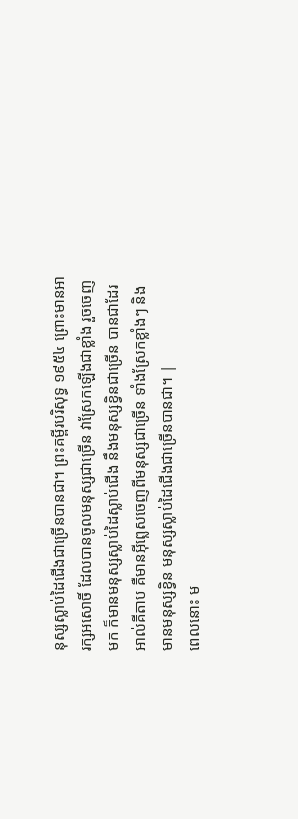នុស្សស្លាប់ដៃជើងជាច្រើនបានជា។ ព្រះគម្ពីរបរិសុទ្ធ ១៩៥៤ ព្រោះមានអារក្សអសោចិ៍ ដែលបានចូលមនុស្សជាច្រើន វាស្រែកឡើងជាខ្លាំង រួចចេញមក ក៏មានមនុស្សស្លាប់ដៃស្លាប់ជើង នឹងមនុស្សខ្វិនជាច្រើន បានជាដែរ អាល់គីតាប គឺមានអ៊ីព្លេសចេញពីមនុស្សជាច្រើន ទាំងស្រែកខ្លាំងៗ និងមានមនុស្សខ្វិន មនុស្សស្លាប់ដៃជើងជាច្រើនបានជា។ |
ពេលនោះ ម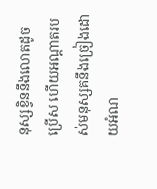នុស្សខ្វិននឹងលោតដូចប្រើស ហើយអណ្ដាតរបស់មនុស្សគនឹងច្រៀងដោយអំណ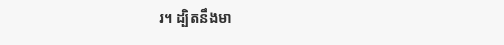រ។ ដ្បិតនឹងមា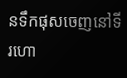នទឹកផុសចេញនៅទីរហោ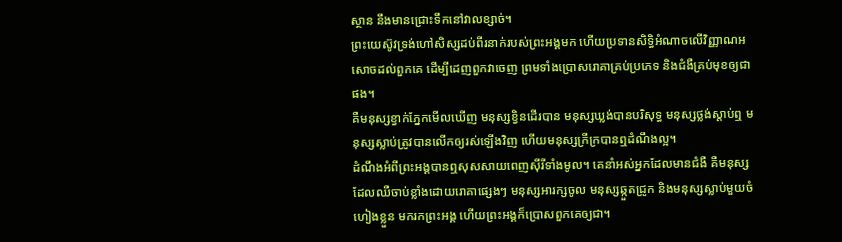ស្ថាន នឹងមានជ្រោះទឹកនៅវាលខ្សាច់។
ព្រះយេស៊ូវទ្រង់ហៅសិស្សដប់ពីរនាក់របស់ព្រះអង្គមក ហើយប្រទានសិទ្ធិអំណាចលើវិញ្ញាណអសោចដល់ពួកគេ ដើម្បីដេញពួកវាចេញ ព្រមទាំងប្រោសរោគាគ្រប់ប្រភេទ និងជំងឺគ្រប់មុខឲ្យជាផង។
គឺមនុស្សខ្វាក់ភ្នែកមើលឃើញ មនុស្សខ្វិនដើរបាន មនុស្សឃ្លង់បានបរិសុទ្ធ មនុស្សថ្លង់ស្ដាប់ឮ មនុស្សស្លាប់ត្រូវបានលើកឲ្យរស់ឡើងវិញ ហើយមនុស្សក្រីក្របានឮដំណឹងល្អ។
ដំណឹងអំពីព្រះអង្គបានឮសុសសាយពេញស៊ីរីទាំងមូល។ គេនាំអស់អ្នកដែលមានជំងឺ គឺមនុស្សដែលឈឺចាប់ខ្លាំងដោយរោគាផ្សេងៗ មនុស្សអារក្សចូល មនុស្សឆ្កួតជ្រូក និងមនុស្សស្លាប់មួយចំហៀងខ្លួន មករកព្រះអង្គ ហើយព្រះអង្គក៏ប្រោសពួកគេឲ្យជា។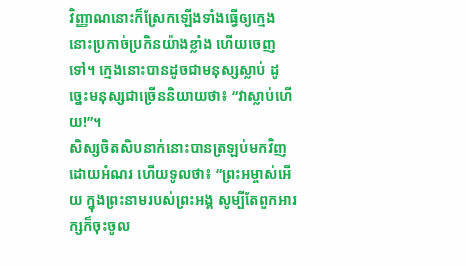វិញ្ញាណនោះក៏ស្រែកឡើងទាំងធ្វើឲ្យក្មេងនោះប្រកាច់ប្រកិនយ៉ាងខ្លាំង ហើយចេញទៅ។ ក្មេងនោះបានដូចជាមនុស្សស្លាប់ ដូច្នេះមនុស្សជាច្រើននិយាយថា៖ “វាស្លាប់ហើយ!”។
សិស្សចិតសិបនាក់នោះបានត្រឡប់មកវិញដោយអំណរ ហើយទូលថា៖ “ព្រះអម្ចាស់អើយ ក្នុងព្រះនាមរបស់ព្រះអង្គ សូម្បីតែពួកអារក្សក៏ចុះចូល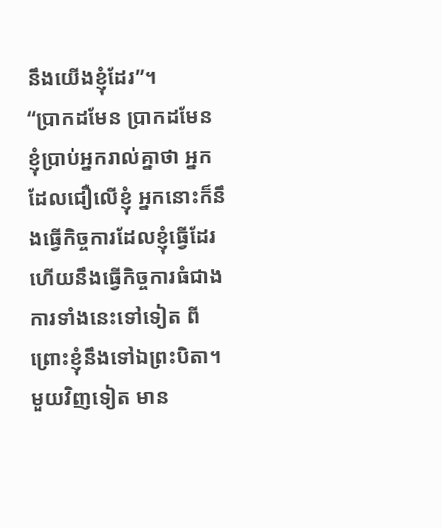នឹងយើងខ្ញុំដែរ”។
“ប្រាកដមែន ប្រាកដមែន ខ្ញុំប្រាប់អ្នករាល់គ្នាថា អ្នកដែលជឿលើខ្ញុំ អ្នកនោះក៏នឹងធ្វើកិច្ចការដែលខ្ញុំធ្វើដែរ ហើយនឹងធ្វើកិច្ចការធំជាងការទាំងនេះទៅទៀត ពីព្រោះខ្ញុំនឹងទៅឯព្រះបិតា។
មួយវិញទៀត មាន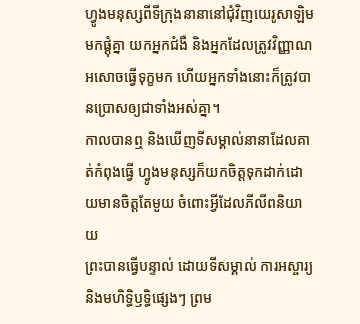ហ្វូងមនុស្សពីទីក្រុងនានានៅជុំវិញយេរូសាឡិមមកផ្ដុំគ្នា យកអ្នកជំងឺ និងអ្នកដែលត្រូវវិញ្ញាណអសោចធ្វើទុក្ខមក ហើយអ្នកទាំងនោះក៏ត្រូវបានប្រោសឲ្យជាទាំងអស់គ្នា។
កាលបានឮ និងឃើញទីសម្គាល់នានាដែលគាត់កំពុងធ្វើ ហ្វូងមនុស្សក៏យកចិត្តទុកដាក់ដោយមានចិត្តតែមួយ ចំពោះអ្វីដែលភីលីពនិយាយ
ព្រះបានធ្វើបន្ទាល់ ដោយទីសម្គាល់ ការអស្ចារ្យ និងមហិទ្ធិឫទ្ធិផ្សេងៗ ព្រម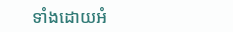ទាំងដោយអំ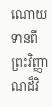ណោយទានពីព្រះវិញ្ញាណដ៏វិ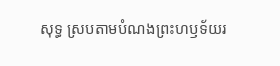សុទ្ធ ស្របតាមបំណងព្រះហឫទ័យរ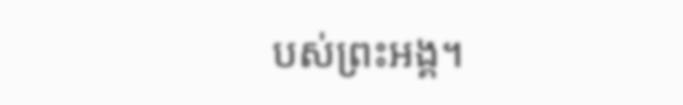បស់ព្រះអង្គ។